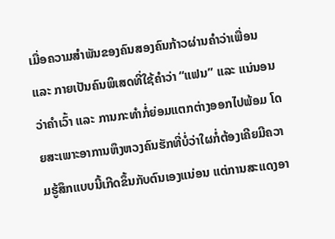ເມື່ອຄວາມສຳພັນຂອງຄົນສອງຄົນກ້າວຜ່ານຄຳວ່າເພື່ອນ ແລະ ກາຍເປັນຄົນພິເສດທີ່ໃຊ້ຄຳວ່າ “ແຟນ” ແລະ ແນ່ນອນວ່າຄຳເວົ້າ ແລະ ການກະທຳກໍ່ຍ່ອມແຕກຕ່າງອອກໄປພ້ອມ ໂດຍສະເພາະອາການຫຶງຫວງຄົນຮັກທີ່ບໍ່ວ່າໃຜກໍ່ຕ້ອງເຄີຍມີຄວາມຮູ້ສຶກແບບນີ້ເກີດຂຶ້ນກັບຕົນເອງແນ່ອນ ແຕ່ການສະແດງອາ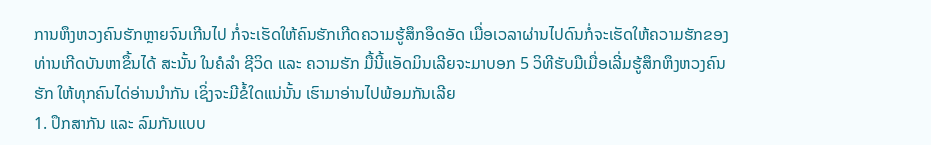ການຫຶງຫວງຄົນຮັກຫຼາຍຈົນເກີນໄປ ກໍ່ຈະເຮັດໃຫ້ຄົນຮັກເກີດຄວາມຮູ້ສຶກອຶດອັດ ເມື່ອເວລາຜ່ານໄປດົນກໍ່ຈະເຮັດໃຫ້ຄວາມຮັກຂອງທ່ານເກີດບັນຫາຂຶ້ນໄດ້ ສະນັ້ນ ໃນຄໍລຳ ຊີວິດ ແລະ ຄວາມຮັກ ມື້ນີ້ແອັດມິນເລີຍຈະມາບອກ 5 ວິທີຮັບມືເມື່ອເລີ່ມຮູ້ສຶກຫຶງຫວງຄົນຮັກ ໃຫ້ທຸກຄົນໄດ່ອ່ານນຳກັນ ເຊິ່ງຈະມີຂໍ້ໃດແນ່ນັ້ນ ເຮົາມາອ່ານໄປພ້ອມກັນເລີຍ
1. ປຶກສາກັນ ແລະ ລົມກັນແບບ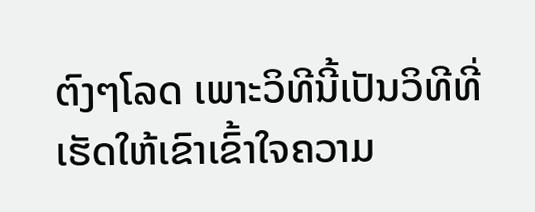ຕົງໆໂລດ ເພາະວິທີນີ້ເປັນວິທີທີ່ເຮັດໃຫ້ເຂົາເຂົ້າໃຈຄວາມ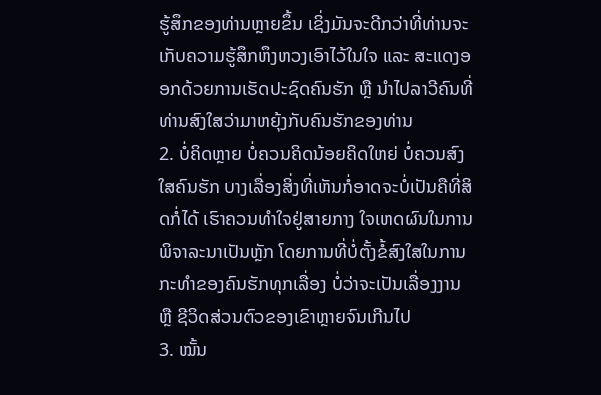ຮູ້ສຶກຂອງທ່ານຫຼາຍຂຶ້ນ ເຊິ່ງມັນຈະດີກວ່າທີ່ທ່ານຈະເກັບຄວາມຮູ້ສຶກຫຶງຫວງເອົາໄວ້ໃນໃຈ ແລະ ສະແດງອອກດ້ວຍການເຮັດປະຊົດຄົນຮັກ ຫຼື ນຳໄປລາວີຄົນທີ່ທ່ານສົງໃສວ່າມາຫຍຸ້ງກັບຄົນຮັກຂອງທ່ານ
2. ບໍ່ຄິດຫຼາຍ ບໍ່ຄວນຄິດນ້ອຍຄິດໃຫຍ່ ບໍ່ຄວນສົງໃສຄົນຮັກ ບາງເລື່ອງສິ່ງທີ່ເຫັນກໍ່ອາດຈະບໍ່ເປັນຄືທີ່ສິດກໍ່ໄດ້ ເຮົາຄວນທຳໃຈຢູ່ສາຍກາງ ໃຈເຫດຜົນໃນການພິຈາລະນາເປັນຫຼັກ ໂດຍການທີ່ບໍ່ຕັ້ງຂໍ້ສົງໃສໃນການກະທຳຂອງຄົນຮັກທຸກເລື່ອງ ບໍ່ວ່າຈະເປັນເລື່ອງງານ ຫຼື ຊີວິດສ່ວນຕົວຂອງເຂົາຫຼາຍຈົນເກີນໄປ
3. ໝັ້ນ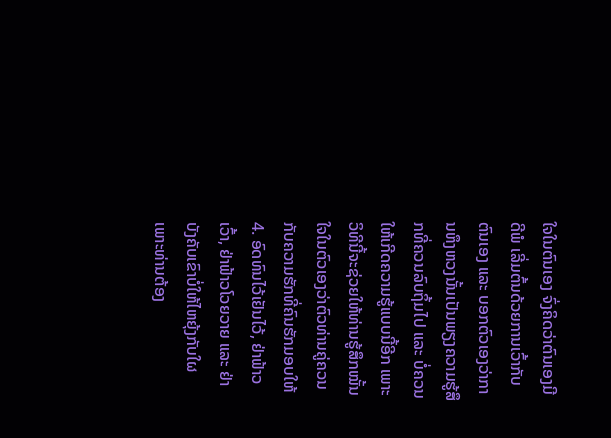ໃຈໃນຕົນເອງ ຈົ່ງຄິດວ່າຕົນເອງມີດີພໍ ເລີ່ມຕົ້ນດ້ວຍການເວົ້າກັບຕົນເອງ ແລະ ບອກຕົວເອງວ່າການຫຶງຫວງນັ້ນເປັນພຽງຄວາມຮູ້ສຶກທີ່ຄວນລົບຖິ້ມໄປ ແລະ ບໍ່ຄວນໃຫ້ເກີດຄວາມຮູ້ແບບນີ້ອີກ ເພາະວິທີນີ້ຈະຊ່ວຍໃຫ້ທ່ານຮູ້ສຶກໝັ້ນໃຈໃນຕົວເອງວ່າຕົວທ່ານຄູ່ຄວນກັບຄວາມຮັກທີ່ຄົນຮັກມອບໃຫ້
4. ອົດທົນໄວ້ເຢັນໄວ້, ຢ່າຟ້າວເວົ້າ, ຢ່າຟ້າວໂວຍວາຍ ແລະ ຢ່າບັງຄັບເຂົາບໍ່ໃຫ້ໄຫຍຸ້ງກັບໃຜ ເພາະທ່ານຕ້ອງ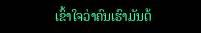ເຂົ້າໃຈວ່າຄົນເຮົາມັນຕ້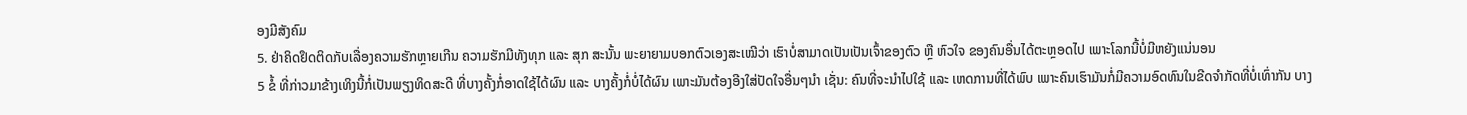ອງມີສັງຄົມ
5. ຢ່າຄິດຢຶດຕິດກັບເລື່ອງຄວາມຮັກຫຼາຍເກີນ ຄວາມຮັກມີທັງທຸກ ແລະ ສຸກ ສະນັ້ນ ພະຍາຍາມບອກຕົວເອງສະເໝີວ່າ ເຮົາບໍ່ສາມາດເປັນເປັນເຈົ້າຂອງຕົວ ຫຼື ຫົວໃຈ ຂອງຄົນອື່ນໄດ້ຕະຫຼອດໄປ ເພາະໂລກນີ້ບໍ່ມີຫຍັງແນ່ນອນ
5 ຂໍ້ ທີ່ກ່າວມາຂ້າງເທິງນີ້ກໍ່ເປັນພຽງທິດສະດີ ທີ່ບາງຄັ້ງກໍ່ອາດໃຊ້ໄດ້ຜົນ ແລະ ບາງຄັ້ງກໍ່ບໍ່ໄດ້ຜົນ ເພາະມັນຕ້ອງອີງໃສ່ປັດໃຈອື່ນໆນຳ ເຊັ່ນ: ຄົນທີ່ຈະນຳໄປໃຊ້ ແລະ ເຫດການທີ່ໄດ້ພົບ ເພາະຄົນເຮົາມັນກໍ່ມີຄວາມອົດທົນໃນຂີດຈຳກັດທີ່ບໍ່ເທົ່າກັນ ບາງ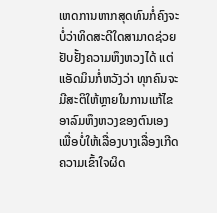ເຫດການຫາກສຸດທົນກໍ່ຄົງຈະບໍ່ວ່າທິດສະດີໃດສາມາດຊ່ວຍຢັບຢັ້ງຄວາມຫຶງຫວງໄດ້ ແຕ່ແອັດມິນກໍ່ຫວັງວ່າ ທຸກຄົນຈະມີສະຕິໃຫ້ຫຼາຍໃນການແກ້ໄຂອາລົມຫຶງຫວງຂອງຕົນເອງ ເພື່ອບໍ່ໃຫ້ເລື່ອງບາງເລື່ອງເກີດຄວາມເຂົ້າໃຈຜິດ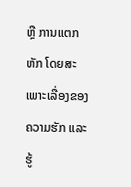ຫຼື ການແຕກຫັກ ໂດຍສະເພາະເລື່ອງຂອງຄວາມຮັກ ແລະ ຮູ້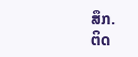ສຶກ.
ຕິດ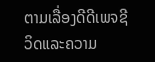ຕາມເລື່ອງດີດີເພຈຊີວິດແລະຄວາມ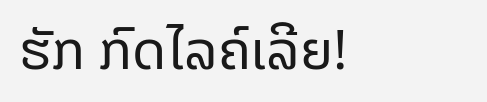ຮັກ ກົດໄລຄ໌ເລີຍ!